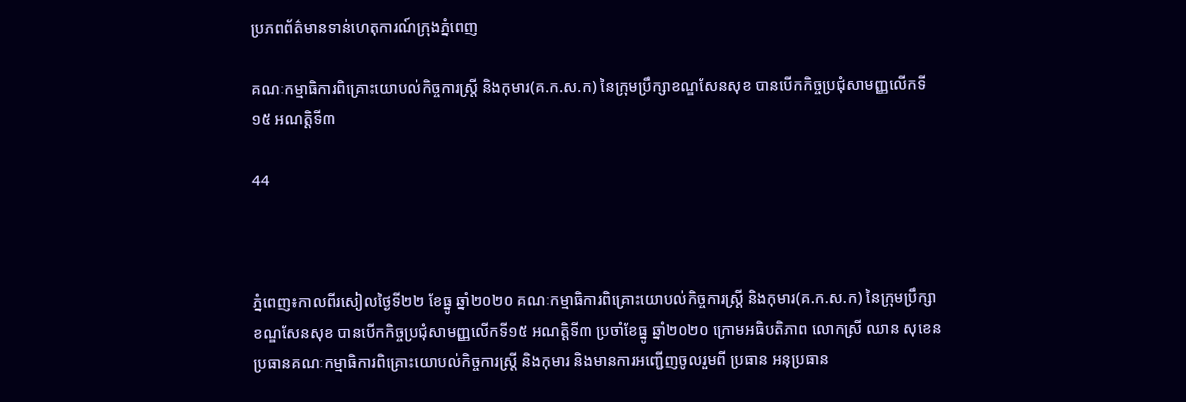ប្រភពព័ត៌មានទាន់ហេតុការណ៍ក្រុងភ្នំពេញ

គណៈកម្មាធិការពិគ្រោះយោបល់កិច្ចការស្រ្តី និងកុមារ(គ.ក.ស.ក) នៃក្រុមប្រឹក្សាខណ្ឌសែនសុខ បានបើកកិច្ចប្រជុំសាមញ្ញលើកទី១៥ អណត្តិទី៣

44



ភ្នំពេញ៖កាលពីរសៀលថ្ងៃទី២២ ខែធ្នូ ឆ្នាំ២០២០ គណៈកម្មាធិការពិគ្រោះយោបល់កិច្ចការស្រ្តី និងកុមារ(គ.ក.ស.ក) នៃក្រុមប្រឹក្សាខណ្ឌសែនសុខ បានបើកកិច្ចប្រជុំសាមញ្ញលើកទី១៥ អណត្តិទី៣ ប្រចាំខែធ្នូ ឆ្នាំ២០២០ ក្រោមអធិបតិភាព លោកស្រី ឈាន សុខេន ប្រធានគណៈកម្មាធិការពិគ្រោះយោបល់កិច្ចការស្រ្តី និងកុមារ និងមានការអញ្ជើញចូលរួមពី ប្រធាន អនុប្រធាន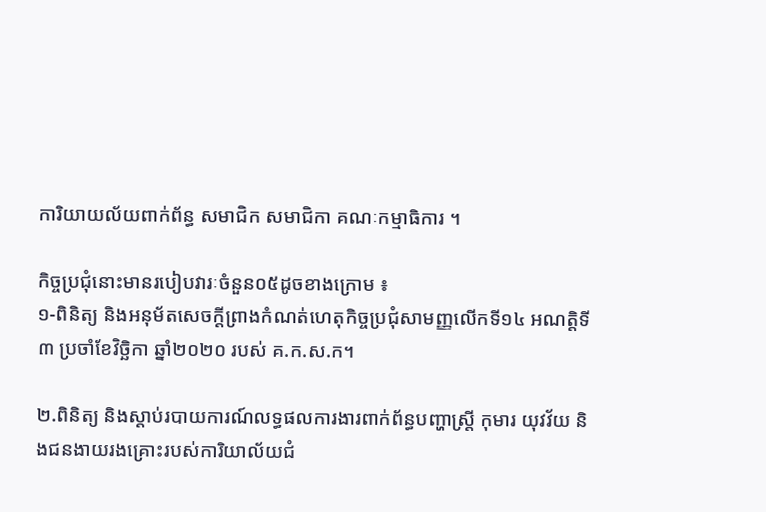ការិយាយល័យពាក់ព័ន្ធ សមាជិក សមាជិកា គណៈកម្មាធិការ ។

កិច្ចប្រជុំនោះមានរបៀបវារៈចំនួន០៥ដូចខាងក្រោម ៖
១-ពិនិត្យ និងអនុម័តសេចក្តីព្រាងកំណត់ហេតុកិច្ចប្រជុំសាមញ្ញលើកទី១៤ អណត្តិទី៣ ប្រចាំខែវិច្ឆិកា ឆ្នាំ២០២០ របស់ គ.ក.ស.ក។

២.ពិនិត្យ និងស្តាប់របាយការណ៍លទ្ធផលការងារពាក់ព័ន្ធបញ្ហាស្រ្តី កុមារ យុវវ័យ និងជនងាយរងគ្រោះរបស់ការិយាល័យជំ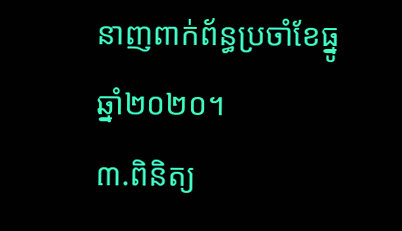នាញពាក់ព័ន្ធប្រចាំខែធ្នូ ឆ្នាំ២០២០។
៣.ពិនិត្យ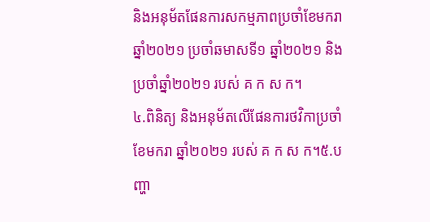និងអនុម័តផែនការសកម្មភាពប្រចាំខែមករា ឆ្នាំ២០២១ ប្រចាំឆមាសទី១ ឆ្នាំ២០២១ និងប្រចាំឆ្នាំ២០២១ របស់ គ ក ស ក។
៤.ពិនិត្យ និងអនុម័តលើផែនការថវិកាប្រចាំខែមករា ឆ្នាំ២០២១ របស់ គ ក ស ក។៥.បញ្ហា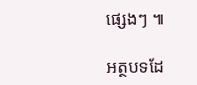ផ្សេងៗ ៕

អត្ថបទដែ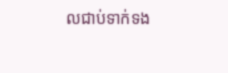លជាប់ទាក់ទង